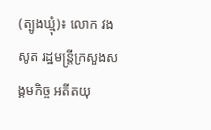(ត្បូងឃ្មុំ)៖ លោក វង សូត រដ្ឋមន្រ្តីក្រសួងសង្គមកិច្ច អតីតយុ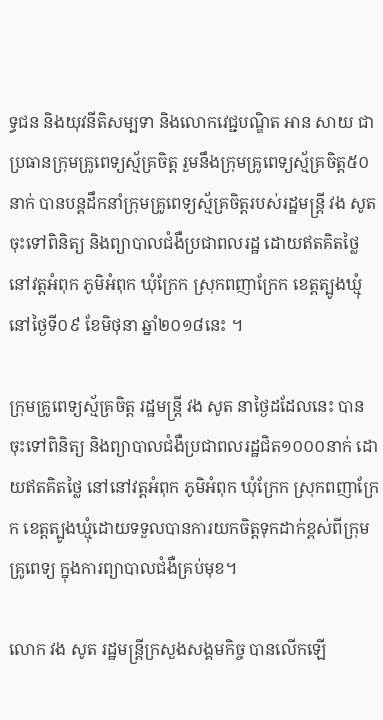ទ្ធជន និងយុវនីតិសម្បទា និងលោកវេជ្ជបណ្ឌិត អាន សាយ ជា ប្រធានក្រុមគ្រូពេទ្យស្ម័គ្រចិត្ត រួមនឹងក្រុមគ្រូពេទ្យស្ម័គ្រចិត្ត៥០នាក់ បានបន្តដឹកនាំក្រុមគ្រូពេទ្យស្ម័គ្រចិត្តរបស់រដ្ឋមន្ត្រី វង សូត ចុះទៅពិនិត្យ និងព្យាបាលជំងឺប្រជាពលរដ្ឋ ដោយឥតគិតថ្លៃ នៅវត្តអំពុក ភូមិអំពុក ឃុំក្រែក ស្រុកពញាក្រែក ខេត្តត្បូងឃ្មុំ នៅថ្ងៃទី០៩ ខែមិថុនា ឆ្នាំ២០១៨នេះ ។

ក្រុមគ្រូពេទ្យស្ម័គ្រចិត្ត រដ្ឋមន្ត្រី វង សូត នាថ្ងៃដដែលនេះ បានចុះទៅពិនិត្យ និងព្យាបាលជំងឺប្រជាពលរដ្ឋជិត១០០០នាក់ ដោយឥតគិតថ្លៃ នៅនៅវត្តអំពុក ភូមិអំពុក ឃុំក្រែក ស្រុកពញាក្រែក ខេត្តត្បូងឃ្មុំដោយទទួលបានការយកចិត្តទុកដាក់ខ្ពស់ពីក្រុមគ្រូពេទ្យ ក្នុងការព្យាបាលជំងឺគ្រប់មុខ។

លោក វង សូត រដ្ឋមន្រ្តីក្រសួងសង្គមកិច្ច បានលើកឡើ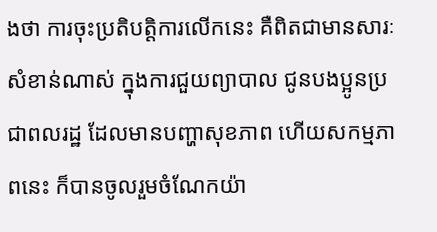ងថា ការចុះប្រតិបត្តិការលើកនេះ គឺពិតជាមានសារៈសំខាន់ណាស់ ក្នុងការជួយព្យាបាល ជូនបងប្អូនប្រជាពលរដ្ឋ ដែលមានបញ្ហាសុខភាព ហើយសកម្មភាពនេះ ក៏បានចូលរួមចំណែកយ៉ា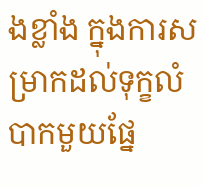ងខ្លាំង ក្នុងការសម្រាកដល់ទុក្ខលំបាកមួយផ្នែ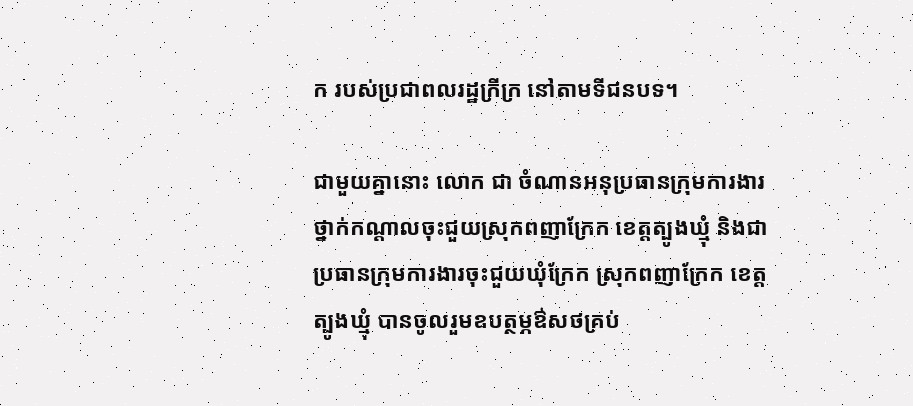ក របស់ប្រជាពលរដ្ឋក្រីក្រ នៅតាមទីជនបទ។

ជាមួយគ្នានោះ លោក ជា ចំណានអនុប្រធានក្រុមការងារថ្នាក់កណ្តាលចុះជួយស្រុកពញាក្រែក ខេត្តត្បូងឃ្មុំ និងជាប្រធានក្រុមការងារចុះជួយឃុំក្រែក ស្រុកពញាក្រែក ខេត្តត្បូងឃ្មុំ បានចូលរួមឧបត្ថម្ភឳសថគ្រប់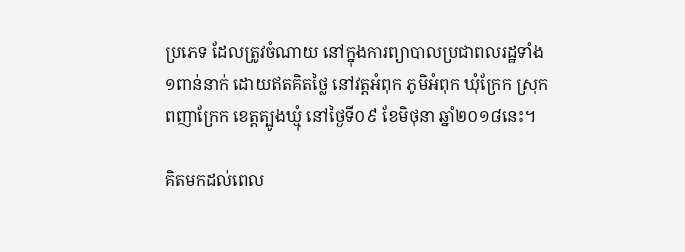ប្រភេទ ដែលត្រូវចំណាយ នៅក្នុងការព្យាបាលប្រជាពលរដ្ឋទាំង១ពាន់នាក់ ដោយឥតគិតថ្លៃ នៅវត្តអំពុក ភូមិអំពុក ឃុំក្រែក ស្រុកពញាក្រែក ខេត្តត្បូងឃ្មុំ នៅថ្ងៃទី០៩ ខែមិថុនា ឆ្នាំ២០១៨នេះ។

គិតមកដល់ពេល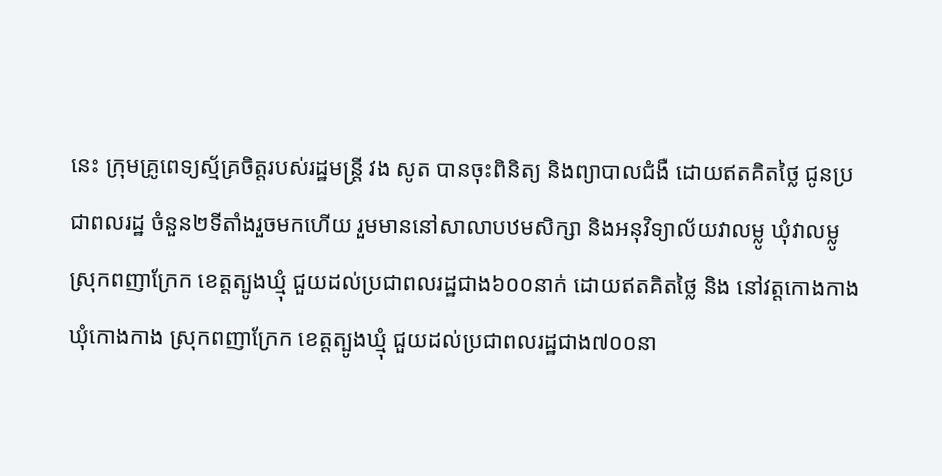នេះ ក្រុមគ្រូពេទ្យស្ម័គ្រចិត្តរបស់រដ្ឋមន្ត្រី វង សូត បានចុះពិនិត្យ និងព្យាបាលជំងឺ ដោយឥតគិតថ្លៃ ជូនប្រជាពលរដ្ឋ ចំនួន២ទីតាំងរួចមកហើយ រួមមាននៅសាលាបឋមសិក្សា និងអនុវិទ្យាល័យវាលម្លូ ឃុំវាលម្លូ ស្រុកពញាក្រែក ខេត្តត្បូងឃ្មុំ ជួយដល់ប្រជាពលរដ្ឋជាង៦០០នាក់ ដោយឥតគិតថ្លៃ និង នៅវត្តកោងកាង ឃុំកោងកាង ស្រុកពញាក្រែក ខេត្តត្បូងឃ្មុំ ជួយដល់ប្រជាពលរដ្ឋជាង៧០០នា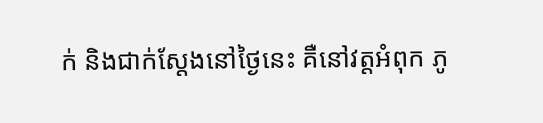ក់ និងជាក់ស្តែងនៅថ្ងៃនេះ គឺនៅវត្តអំពុក ភូ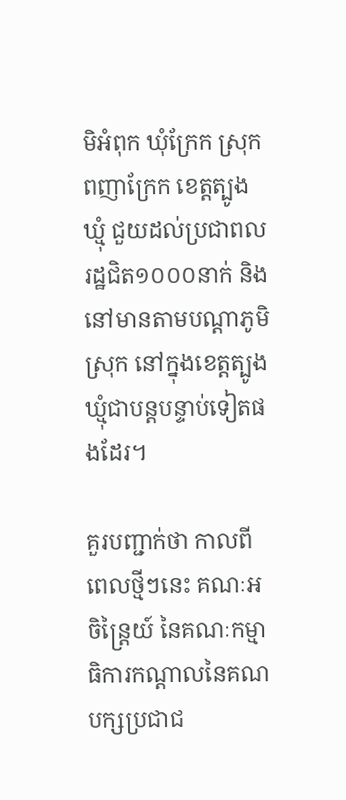មិអំពុក ឃុំក្រែក ស្រុកពញាក្រែក ខេត្តត្បូងឃ្មុំ ជួយដល់ប្រជាពលរដ្ឋជិត១០០០នាក់ និងនៅមានតាមបណ្តាភូមិ ស្រុក នៅក្នុងខេត្តត្បូងឃ្មុំជាបន្តបន្ទាប់ទៀតផងដែរ។

គួរបញ្ជាក់ថា កាលពីពេលថ្មីៗនេះ គណៈអចិន្រ្តៃយ៍ នៃគណៈកម្មាធិការកណ្តាលនៃគណបក្សប្រជាជ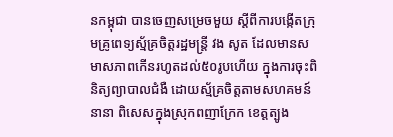នកម្ពុជា បានចេញសម្រេចមួយ ស្តីពីការបង្កើតក្រុមគ្រូពេទ្យស្ម័គ្រចិត្តរដ្ឋមន្ត្រី វង សូត ដែលមានសមាសភាពកើនរហូតដល់៥០រូបហើយ ក្នុងការចុះពិនិត្យព្យាបាលជំងឺ ដោយស្ម័គ្រចិត្តតាមសហគមន៍នានា ពិសេសក្នុងស្រុកពញាក្រែក ខេត្តត្បូង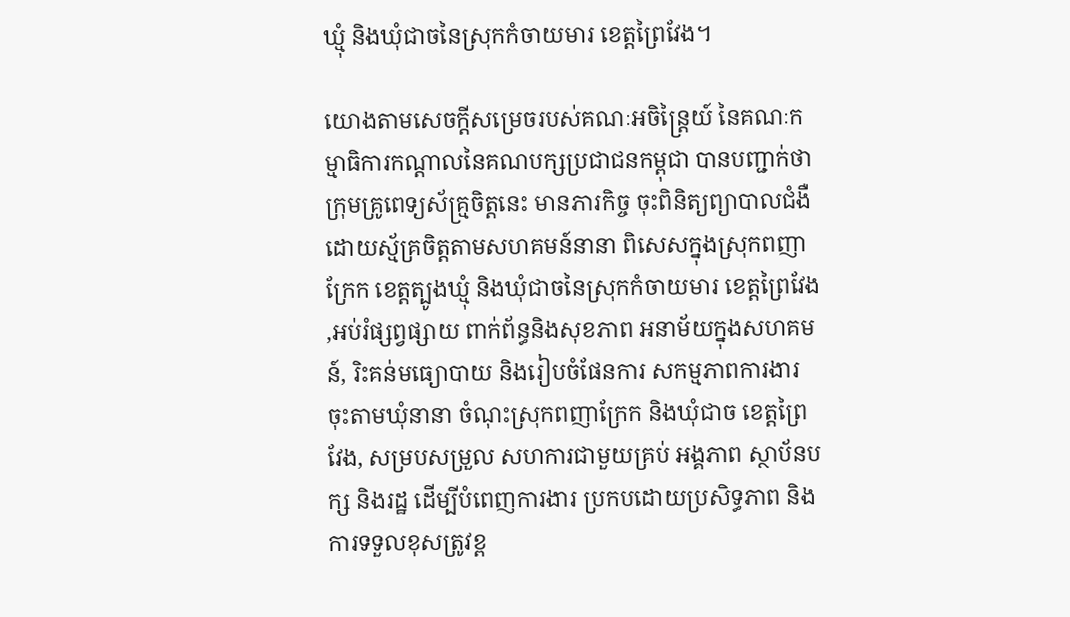ឃ្មុំ និងឃុំជាចនៃស្រុកកំចាយមារ ខេត្តព្រៃវែង។

យោងតាមសេចក្តីសម្រេចរបស់គណៈអចិន្រ្តៃយ៍ នៃគណៈកម្មាធិការកណ្តាលនៃគណបក្សប្រជាជនកម្ពុជា បានបញ្ជាក់ថា ក្រុមគ្រូពេទ្យស័គ្រ្មចិត្តនេះ មានភារកិច្ច ចុះពិនិត្យព្យាបាលជំងឺ ដោយស្ម័គ្រចិត្តតាមសហគមន៍នានា ពិសេសក្នុងស្រុកពញាក្រែក ខេត្តត្បូងឃ្មុំ និងឃុំជាចនៃស្រុកកំចាយមារ ខេត្តព្រៃវែង ,អប់រំផ្សព្វផ្សាយ ពាក់ព័ន្ធនិងសុខភាព អនាម័យក្នុងសហគមន៍, រិះគន់មធ្យោបាយ និងរៀបចំផែនការ សកម្មភាពការងារ ចុះតាមឃុំនានា ចំណុះស្រុកពញាក្រែក និងឃុំជាច ខេត្តព្រៃវែង, សម្របសម្រួល សហការជាមួយគ្រប់ អង្គភាព ស្ថាប័នបក្ស និងរដ្ឋ ដើម្បីបំពេញការងារ ប្រកបដោយប្រសិទ្ធភាព និងការទទួលខុសត្រូវខ្ព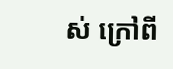ស់ ក្រៅពី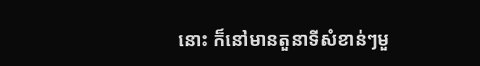នោះ ក៏នៅមានតួនាទីសំខាន់ៗមួ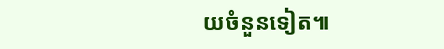យចំនួនទៀត៕